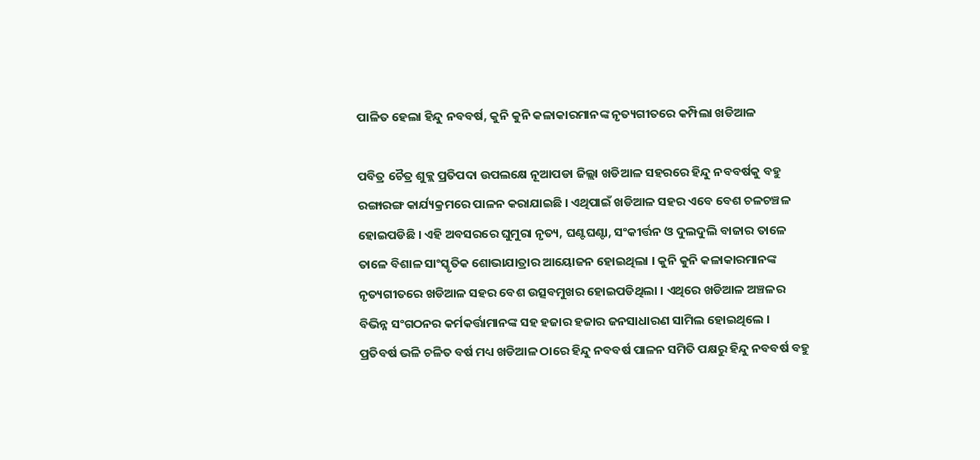ପାଳିତ ହେଲା ହିନ୍ଦୁ ନବବର୍ଷ, କୁନି କୁନି କଳାକାରମାନଙ୍କ ନୃତ୍ୟଗୀତରେ କମ୍ପିଲା ଖଡିଆଳ

ପବିତ୍ର ଚୈତ୍ର ଶୁକ୍ଲ ପ୍ରତିପଦା ଉପଲକ୍ଷେ ନୂଆପଡା ଜିଲ୍ଲା ଖଡିଆଳ ସହରରେ ହିନ୍ଦୁ ନବବର୍ଷକୁ ବହୁ ରଙ୍ଗାରଙ୍ଗ କାର୍ଯ୍ୟକ୍ରମରେ ପାଳନ କରାଯାଇଛି । ଏଥିପାଇଁ ଖଡିଆଳ ସହର ଏବେ ବେଶ ଚଳଚଞ୍ଚଳ ହୋଇପଡିଛି । ଏହି ଅବସରରେ ଘୁମୁରା ନୃତ୍ୟ, ଘଣ୍ଟଘଣ୍ଟା, ସଂକୀର୍ତ୍ତନ ଓ ଦୁଲଦୁଲି ବାଜାର ତାଳେ ତାଳେ ବିଶାଳ ସାଂସ୍କୃତିକ ଶୋଭାଯାତ୍ରାର ଆୟୋଜନ ହୋଇଥିଲା । କୁନି କୁନି କଳାକାରମାନଙ୍କ ନୃତ୍ୟଗୀତରେ ଖଡିଆଳ ସହର ବେଶ ଉତ୍ସବମୁଖର ହୋଇପଡିଥିଲା । ଏଥିରେ ଖଡିଆଳ ଅଞ୍ଚଳର ବିଭିନ୍ନ ସଂଗଠନର କର୍ମକର୍ତ୍ତାମାନଙ୍କ ସହ ହଜାର ହଜାର ଜନସାଧାରଣ ସାମିଲ ହୋଇଥିଲେ ।
ପ୍ରତିବର୍ଷ ଭଳି ଚଳିତ ବର୍ଷ ମଧ୍ୟ ଖଡିଆଳ ଠାରେ ହିନ୍ଦୁ ନବବର୍ଷ ପାଳନ ସମିତି ପକ୍ଷରୁ ହିନ୍ଦୁ ନବବର୍ଷ ବହୁ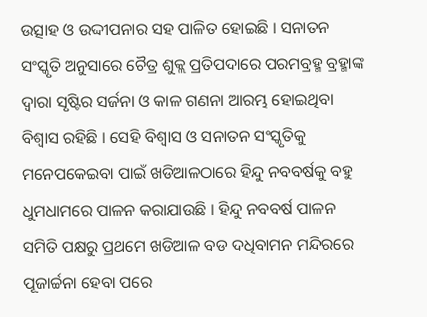ଉତ୍ସାହ ଓ ଉଦ୍ଦୀପନାର ସହ ପାଳିତ ହୋଇଛି । ସନାତନ ସଂସ୍କୃତି ଅନୁସାରେ ଚୈତ୍ର ଶୁକ୍ଲ ପ୍ରତିପଦାରେ ପରମବ୍ରହ୍ମ ବ୍ରହ୍ମାଙ୍କ ଦ୍ଵାରା ସୃଷ୍ଟିର ସର୍ଜନା ଓ କାଳ ଗଣନା ଆରମ୍ଭ ହୋଇଥିବା ବିଶ୍ବାସ ରହିଛି । ସେହି ବିଶ୍ଵାସ ଓ ସନାତନ ସଂସ୍କୃତିକୁ ମନେପକେଇବା ପାଇଁ ଖଡିଆଳଠାରେ ହିନ୍ଦୁ ନବବର୍ଷକୁ ବହୁ ଧୁମଧାମରେ ପାଳନ କରାଯାଉଛି । ହିନ୍ଦୁ ନବବର୍ଷ ପାଳନ ସମିତି ପକ୍ଷରୁ ପ୍ରଥମେ ଖଡିଆଳ ବଡ ଦଧିବାମନ ମନ୍ଦିରରେ ପୂଜାର୍ଚ୍ଚନା ହେବା ପରେ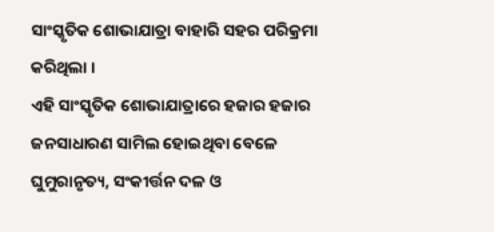ସାଂସ୍କୃତିକ ଶୋଭାଯାତ୍ରା ବାହାରି ସହର ପରିକ୍ରମା କରିଥିଲା ।
ଏହି ସାଂସ୍କୃତିକ ଶୋଭାଯାତ୍ରାରେ ହଜାର ହଜାର ଜନସାଧାରଣ ସାମିଲ ହୋଇଥିବା ବେଳେ ଘୁମୁରାନୃତ୍ୟ, ସଂକୀର୍ତ୍ତନ ଦଳ ଓ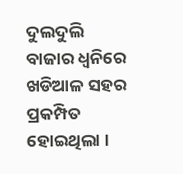ଦୁଲଦୁଲି ବାଜାର ଧ୍ୱନିରେ ଖଡିଆଳ ସହର ପ୍ରକମ୍ପିତ ହୋଇଥିଲା ।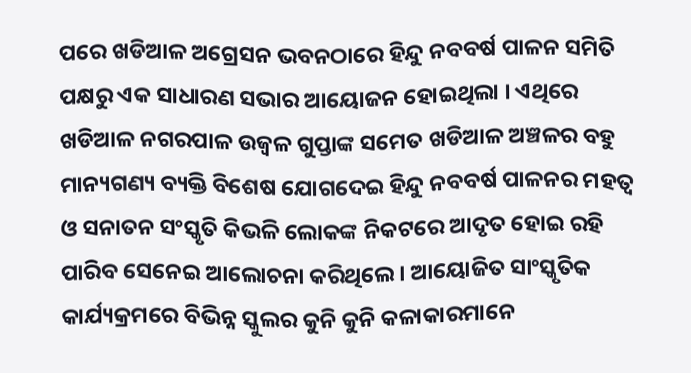ପରେ ଖଡିଆଳ ଅଗ୍ରେସନ ଭବନଠାରେ ହିନ୍ଦୁ ନବବର୍ଷ ପାଳନ ସମିତି ପକ୍ଷରୁ ଏକ ସାଧାରଣ ସଭାର ଆୟୋଜନ ହୋଇଥିଲା । ଏଥିରେ ଖଡିଆଳ ନଗରପାଳ ଉଜ୍ବଳ ଗୁପ୍ତାଙ୍କ ସମେତ ଖଡିଆଳ ଅଞ୍ଚଳର ବହୁ ମାନ୍ୟଗଣ୍ୟ ବ୍ୟକ୍ତି ବିଶେଷ ଯୋଗଦେଇ ହିନ୍ଦୁ ନବବର୍ଷ ପାଳନର ମହତ୍ବ ଓ ସନାତନ ସଂସ୍କୃତି କିଭଳି ଲୋକଙ୍କ ନିକଟରେ ଆଦୃତ ହୋଇ ରହି ପାରିବ ସେନେଇ ଆଲୋଚନା କରିଥିଲେ । ଆୟୋଜିତ ସାଂସ୍କୃତିକ କାର୍ଯ୍ୟକ୍ରମରେ ବିଭିନ୍ନ ସ୍କୁଲର କୁନି କୁନି କଳାକାରମାନେ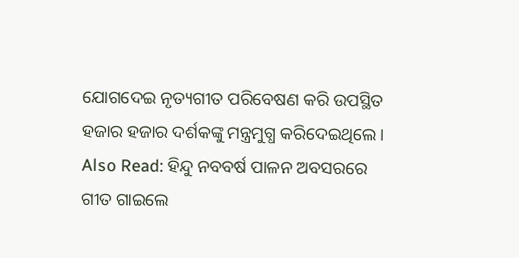ଯୋଗଦେଇ ନୃତ୍ୟଗୀତ ପରିବେଷଣ କରି ଉପସ୍ଥିତ ହଜାର ହଜାର ଦର୍ଶକଙ୍କୁ ମନ୍ତ୍ରମୁଗ୍ଧ କରିଦେଇଥିଲେ ।
Also Read: ହିନ୍ଦୁ ନବବର୍ଷ ପାଳନ ଅବସରରେ ଗୀତ ଗାଇଲେ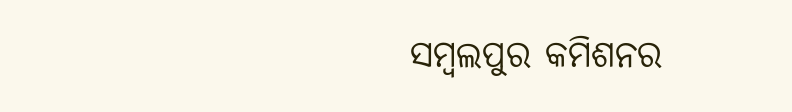ସମ୍ବଲପୁର କମିଶନର